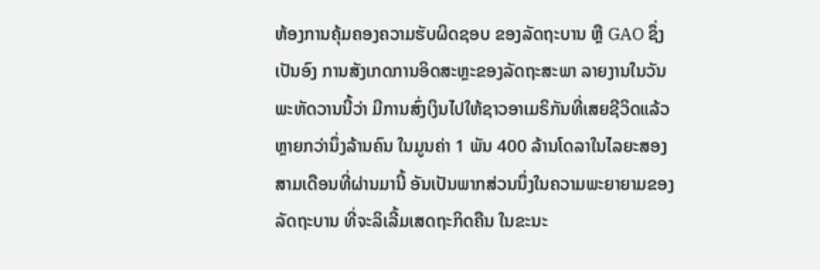ຫ້ອງການຄຸ້ມຄອງຄວາມຮັບຜິດຊອບ ຂອງລັດຖະບານ ຫຼື GAO ຊຶ່ງເປັນອົງ ການສັງເກດການອິດສະຫຼະຂອງລັດຖະສະພາ ລາຍງານໃນວັນພະຫັດວານນີ້ວ່າ ມີການສົ່ງເງິນໄປໃຫ້ຊາວອາເມຣິກັນທີ່ເສຍຊີວິດແລ້ວຫຼາຍກວ່ານຶ່ງລ້ານຄົນ ໃນມູນຄ່າ 1 ພັນ 400 ລ້ານໂດລາໃນໄລຍະສອງສາມເດືອນທີ່ຜ່ານມານີ້ ອັນເປັນພາກສ່ວນນຶ່ງໃນຄວາມພະຍາຍາມຂອງລັດຖະບານ ທີ່ຈະລິເລີ້ມເສດຖະກິດຄືນ ໃນຂະນະ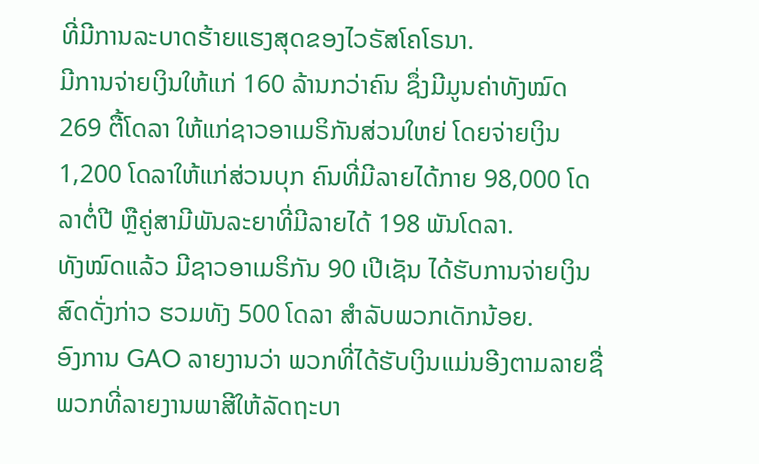ທີ່ມີການລະບາດຮ້າຍແຮງສຸດຂອງໄວຣັສໂຄໂຣນາ.
ມີການຈ່າຍເງິນໃຫ້ແກ່ 160 ລ້ານກວ່າຄົນ ຊຶ່ງມີມູນຄ່າທັງໝົດ 269 ຕື້ໂດລາ ໃຫ້ແກ່ຊາວອາເມຣິກັນສ່ວນໃຫຍ່ ໂດຍຈ່າຍເງິນ 1,200 ໂດລາໃຫ້ແກ່ສ່ວນບຸກ ຄົນທີ່ມີລາຍໄດ້ກາຍ 98,000 ໂດລາຕໍ່ປີ ຫຼືຄູ່ສາມີພັນລະຍາທີ່ມີລາຍໄດ້ 198 ພັນໂດລາ.
ທັງໝົດແລ້ວ ມີຊາວອາເມຣິກັນ 90 ເປີເຊັນ ໄດ້ຮັບການຈ່າຍເງິນສົດດັ່ງກ່າວ ຮວມທັງ 500 ໂດລາ ສຳລັບພວກເດັກນ້ອຍ.
ອົງການ GAO ລາຍງານວ່າ ພວກທີ່ໄດ້ຮັບເງິນແມ່ນອີງຕາມລາຍຊື່ພວກທີ່ລາຍງານພາສີໃຫ້ລັດຖະບາ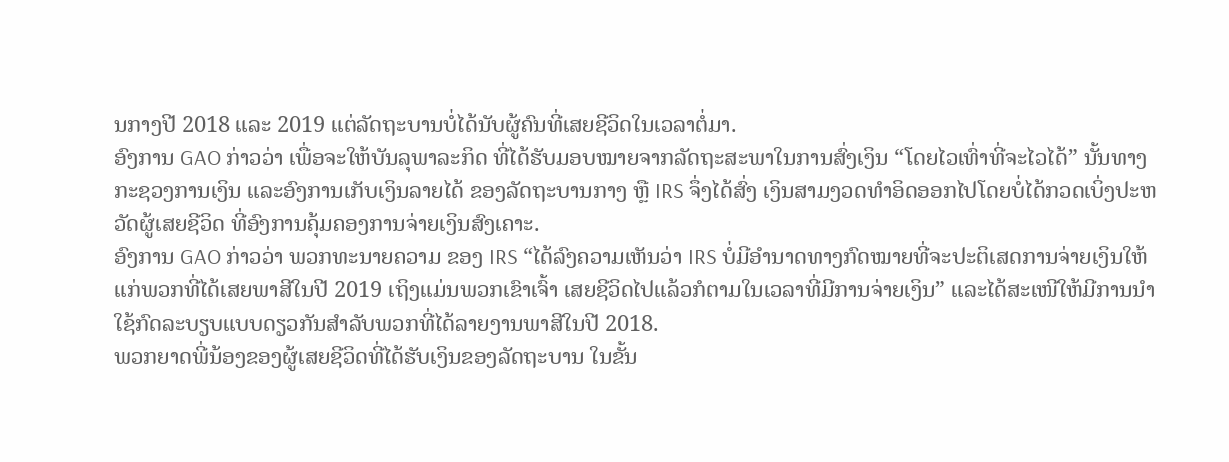ນກາງປີ 2018 ແລະ 2019 ແຕ່ລັດຖະບານບໍ່ໄດ້ນັບຜູ້ຄົນທີ່ເສຍຊີວິດໃນເວລາຕໍ່ມາ.
ອົງການ GAO ກ່າວວ່າ ເພື່ອຈະໃຫ້ບັນລຸພາລະກິດ ທີ່ໄດ້ຮັບມອບໝາຍຈາກລັດຖະສະພາໃນການສົ່ງເງິນ “ໂດຍໄວເທົ່າທີ່ຈະໄວໄດ້” ນັ້ນທາງກະຊວງການເງິນ ແລະອົງການເກັບເງິນລາຍໄດ້ ຂອງລັດຖະບານກາງ ຫຼື IRS ຈຶ່ງໄດ້ສົ່ງ ເງິນສາມງວດທຳອິດອອກໄປໂດຍບໍ່ໄດ້ກວດເບິ່ງປະຫວັດຜູ້ເສຍຊີວິດ ທີ່ອົງການຄຸ້ມຄອງການຈ່າຍເງິນສົງເຄາະ.
ອົງການ GAO ກ່າວວ່າ ພວກທະນາຍຄວາມ ຂອງ IRS “ໄດ້ລົງຄວາມເຫັນວ່າ IRS ບໍ່ມີອໍານາດທາງກົດໝາຍທີ່ຈະປະຕິເສດການຈ່າຍເງິນໃຫ້ແກ່ພວກທີ່ໄດ້ເສຍພາສີໃນປີ 2019 ເຖິງແມ່ນພວກເຂົາເຈົ້າ ເສຍຊີວິດໄປແລ້ວກໍຕາມໃນເວລາທີ່ມີການຈ່າຍເງິນ” ແລະໄດ້ສະເໜີໃຫ້ມີການນຳໃຊ້ກົດລະບຽບແບບດຽວກັນສຳລັບພວກທີ່ໄດ້ລາຍງານພາສີໃນປີ 2018.
ພວກຍາດພີ່ນ້ອງຂອງຜູ້ເສຍຊີວິດທີ່ໄດ້ຮັບເງິນຂອງລັດຖະບານ ໃນຂັ້ນ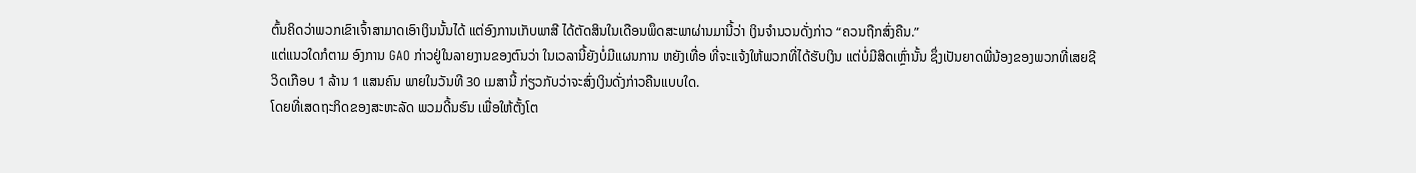ຕົ້ນຄິດວ່າພວກເຂົາເຈົ້າສາມາດເອົາເງິນນັ້ນໄດ້ ແຕ່ອົງການເກັບພາສີ ໄດ້ຕັດສິນໃນເດືອນພຶດສະພາຜ່ານມານີ້ວ່າ ເງິນຈຳນວນດັ່ງກ່າວ “ຄວນຖືກສົ່ງຄືນ.”
ແຕ່ແນວໃດກໍຕາມ ອົງການ GAO ກ່າວຢູ່ໃນລາຍງານຂອງຕົນວ່າ ໃນເວລານີ້ຍັງບໍ່ມີແຜນການ ຫຍັງເທື່ອ ທີ່ຈະແຈ້ງໃຫ້ພວກທີ່ໄດ້ຮັບເງິນ ແຕ່ບໍ່ມີສິດເຫຼົ່ານັ້ນ ຊຶ່ງເປັນຍາດພີ່ນ້ອງຂອງພວກທີ່ເສຍຊີວິດເກືອບ 1 ລ້ານ 1 ແສນຄົນ ພາຍໃນວັນທີ 30 ເມສານີ້ ກ່ຽວກັບວ່າຈະສົ່ງເງິນດັ່ງກ່າວຄືນແບບໃດ.
ໂດຍທີ່ເສດຖະກິດຂອງສະຫະລັດ ພວມດີ້ນຮົນ ເພື່ອໃຫ້ຕັ້ງໂຕ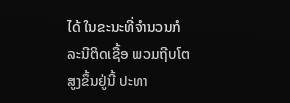ໄດ້ ໃນຂະນະທີ່ຈຳນວນກໍລະນີຕິດເຊື້ອ ພວມຖີບໂຕສູງຂຶ້ນຢູ່ນີ້ ປະທາ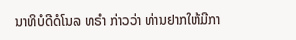ນາທິບໍດີດໍໂນລ ທຣຳ ກ່າວວ່າ ທ່ານຢາກໃຫ້ມີກາ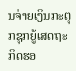ນຈ່າຍເງິນກະຕຸກຊຸກຍູ້ເສດຖະກິດຮອ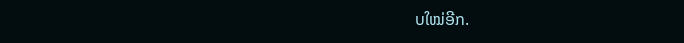ບໃໝ່ອີກ.